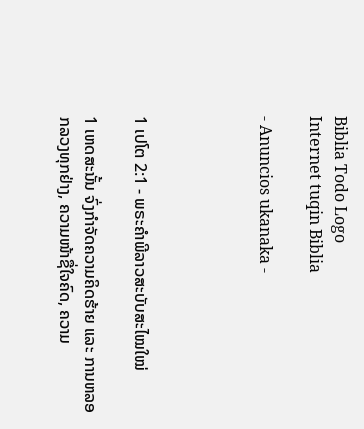Biblia Todo Logo
Internet tuqin Biblia

- Anuncios ukanaka -




1 ເປໂຕ 2:1 - ພຣະຄຳພີລາວສະບັບສະໄໝໃໝ່

1 ເຫດສະນັ້ນ ຈົ່ງກຳຈັດຄວາມຄິດຮ້າຍ ແລະ ການຫລອກລວງທຸກຢ່າງ, ຄວາມໜ້າຊື່ໃຈຄົດ, ຄວາມ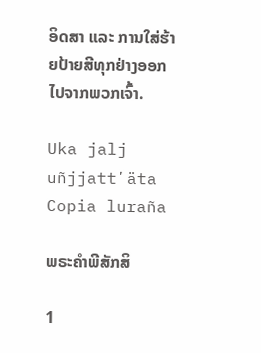ອິດສາ ແລະ ການໃສ່ຮ້າຍປ້າຍສີທຸກຢ່າງອອກໄປຈາກພວກເຈົ້າ.

Uka jalj uñjjattʼäta Copia luraña

ພຣະຄຳພີສັກສິ

1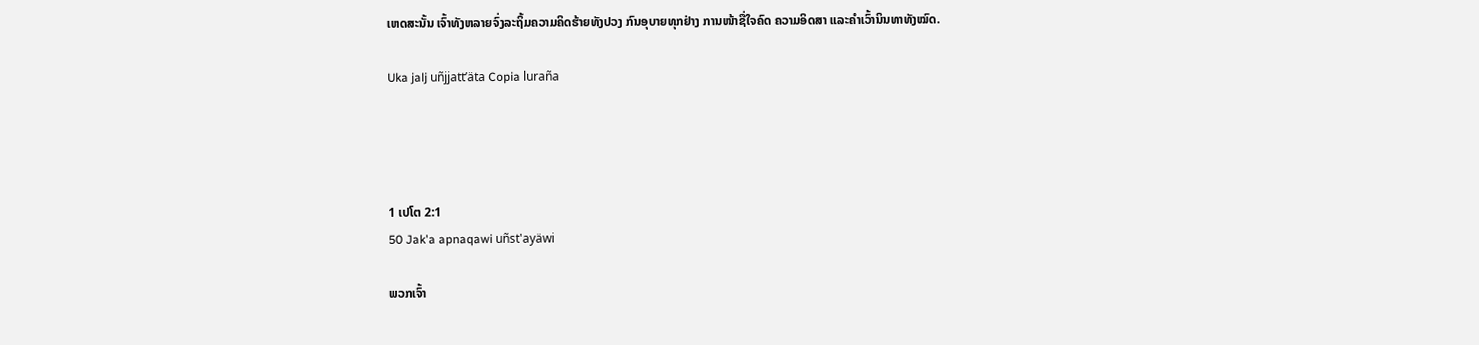ເຫດສະນັ້ນ ເຈົ້າທັງຫລາຍຈົ່ງລະຖິ້ມຄວາມຄິດຮ້າຍທັງປວງ ກົນອຸບາຍທຸກຢ່າງ ການໜ້າຊື່ໃຈຄົດ ຄວາມອິດສາ ແລະຄຳເວົ້ານິນທາທັງໝົດ.

Uka jalj uñjjattʼäta Copia luraña




1 ເປໂຕ 2:1
50 Jak'a apnaqawi uñst'ayäwi

ພວກເຈົ້າ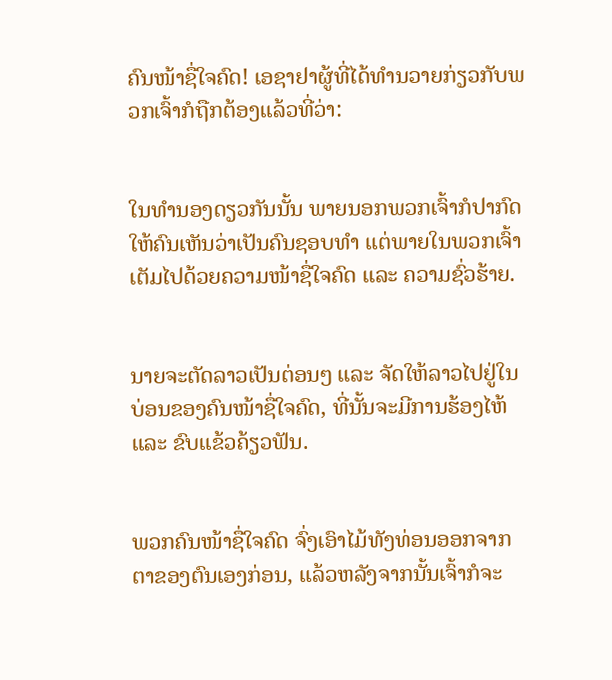ຄົນໜ້າຊື່ໃຈຄົດ! ເອຊາຢາຜູ້ທີ່ໄດ້ທຳນວາຍກ່ຽວກັບພວກເຈົ້າກໍຖືກຕ້ອງແລ້ວທີ່ວ່າ:


ໃນທຳນອງດຽວກັນນັ້ນ ພາຍນອກພວກເຈົ້າກໍປາກົດໃຫ້ຄົນເຫັນວ່າເປັນຄົນຊອບທຳ ແຕ່ພາຍໃນພວກເຈົ້າເຕັມໄປດ້ວຍຄວາມໜ້າຊື່ໃຈຄົດ ແລະ ຄວາມຊົ່ວຮ້າຍ.


ນາຍຈະຕັດລາວເປັນຕ່ອນໆ ແລະ ຈັດໃຫ້ລາວໄປຢູ່ໃນບ່ອນຂອງຄົນໜ້າຊື່ໃຈຄົດ, ທີ່ນັ້ນຈະມີການຮ້ອງໄຫ້ ແລະ ຂົບແຂ້ວຄ້ຽວຟັນ.


ພວກຄົນໜ້າຊື່ໃຈຄົດ ຈົ່ງເອົາໄມ້ທັງທ່ອນອອກຈາກຕາຂອງຕົນເອງກ່ອນ, ແລ້ວຫລັງຈາກນັ້ນເຈົ້າກໍຈະ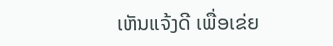ເຫັນແຈ້ງດີ ເພື່ອເຂ່ຍ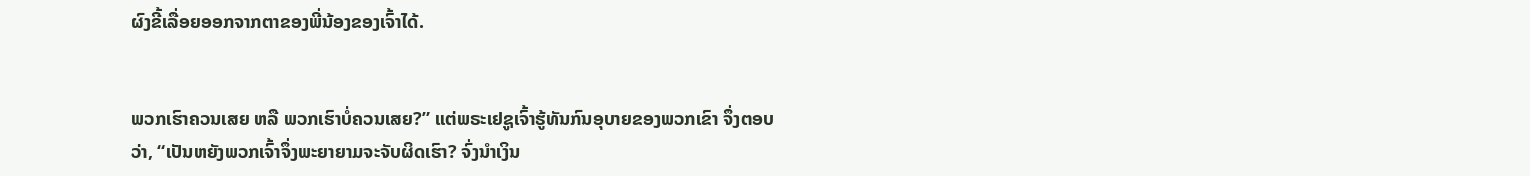ຜົງຂີ້ເລື່ອຍອອກຈາກຕາຂອງພີ່ນ້ອງຂອງເຈົ້າໄດ້.


ພວກເຮົາຄວນເສຍ ຫລື ພວກເຮົາບໍ່ຄວນເສຍ?” ແຕ່ພຣະເຢຊູເຈົ້າຮູ້ທັນກົນອຸບາຍຂອງພວກເຂົາ ຈຶ່ງຕອບວ່າ, “ເປັນຫຍັງພວກເຈົ້າຈຶ່ງພະຍາຍາມຈະຈັບຜິດເຮົາ? ຈົ່ງນຳເງິນ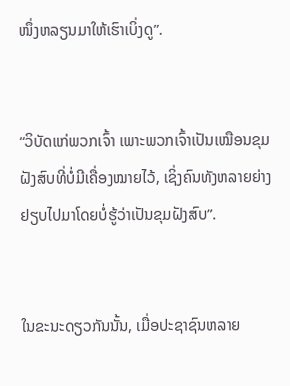ໜຶ່ງຫລຽນມາໃຫ້ເຮົາເບິ່ງດູ”.


“ວິບັດແກ່ພວກເຈົ້າ ເພາະພວກເຈົ້າເປັນເໝືອນຂຸມຝັງສົບທີ່ບໍ່ມີເຄື່ອງໝາຍໄວ້, ເຊິ່ງຄົນທັງຫລາຍຍ່າງຢຽບໄປມາໂດຍບໍ່ຮູ້ວ່າເປັນຂຸມຝັງສົບ”.


ໃນຂະນະດຽວກັນນັ້ນ, ເມື່ອປະຊາຊົນຫລາຍ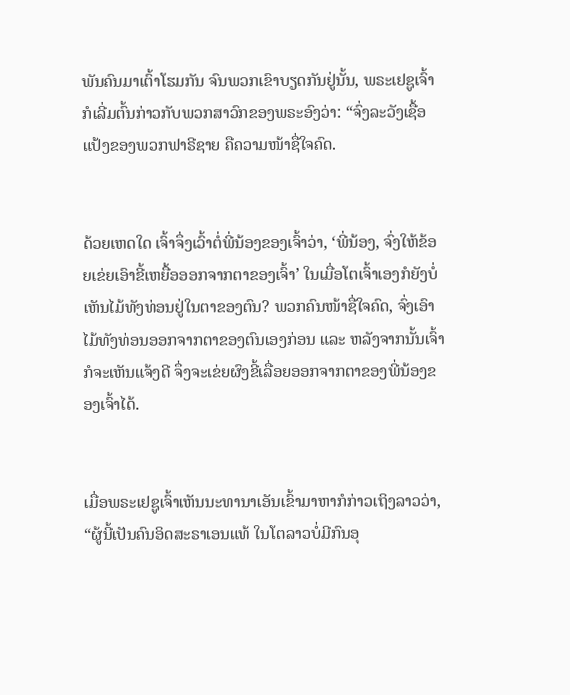ພັນຄົນມາເຕົ້າໂຮມກັນ ຈົນພວກເຂົາບຽດກັນຢູ່ນັ້ນ, ພຣະເຢຊູເຈົ້າກໍເລີ່ມຕົ້ນກ່າວກັບພວກສາວົກຂອງພຣະອົງວ່າ: “ຈົ່ງລະວັງເຊື້ອແປ້ງຂອງພວກຟາຣີຊາຍ ຄືຄວາມໜ້າຊື່ໃຈຄົດ.


ດ້ວຍເຫດໃດ ເຈົ້າຈຶ່ງເວົ້າຕໍ່ພີ່ນ້ອງຂອງເຈົ້າວ່າ, ‘ພີ່ນ້ອງ, ຈົ່ງໃຫ້ຂ້ອຍເຂ່ຍເອົາຂີ້ເຫຍື້ອອອກຈາກຕາຂອງເຈົ້າ’ ໃນເມື່ອໂຕເຈົ້າເອງກໍຍັງບໍ່ເຫັນໄມ້ທັງທ່ອນຢູ່ໃນຕາຂອງຕົນ? ພວກຄົນໜ້າຊື່ໃຈຄົດ, ຈົ່ງເອົາໄມ້ທັງທ່ອນອອກຈາກຕາຂອງຕົນເອງກ່ອນ ແລະ ຫລັງຈາກນັ້ນເຈົ້າກໍຈະເຫັນແຈ້ງດີ ຈຶ່ງຈະເຂ່ຍຜົງຂີ້ເລື່ອຍອອກຈາກຕາຂອງພີ່ນ້ອງຂອງເຈົ້າໄດ້.


ເມື່ອພຣະເຢຊູເຈົ້າເຫັນນະທານາເອັນເຂົ້າມາຫາກໍກ່າວເຖິງລາວວ່າ, “ຜູ້ນີ້ເປັນຄົນອິດສະຣາເອນແທ້ ໃນໂຕລາວບໍ່ມີກົນອຸ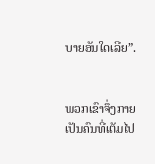ບາຍອັນໃດເລີຍ”.


ພວກເຂົາຈຶ່ງກາຍເປັນຄົນທີ່ເຕັມໄປ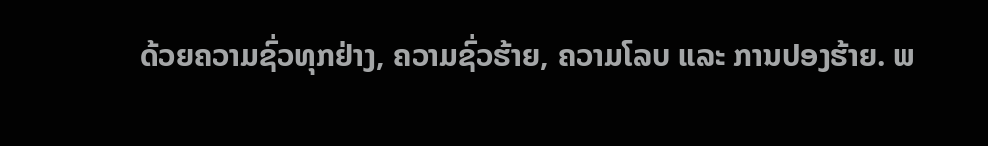ດ້ວຍຄວາມຊົ່ວທຸກຢ່າງ, ຄວາມຊົ່ວຮ້າຍ, ຄວາມໂລບ ແລະ ການປອງຮ້າຍ. ພ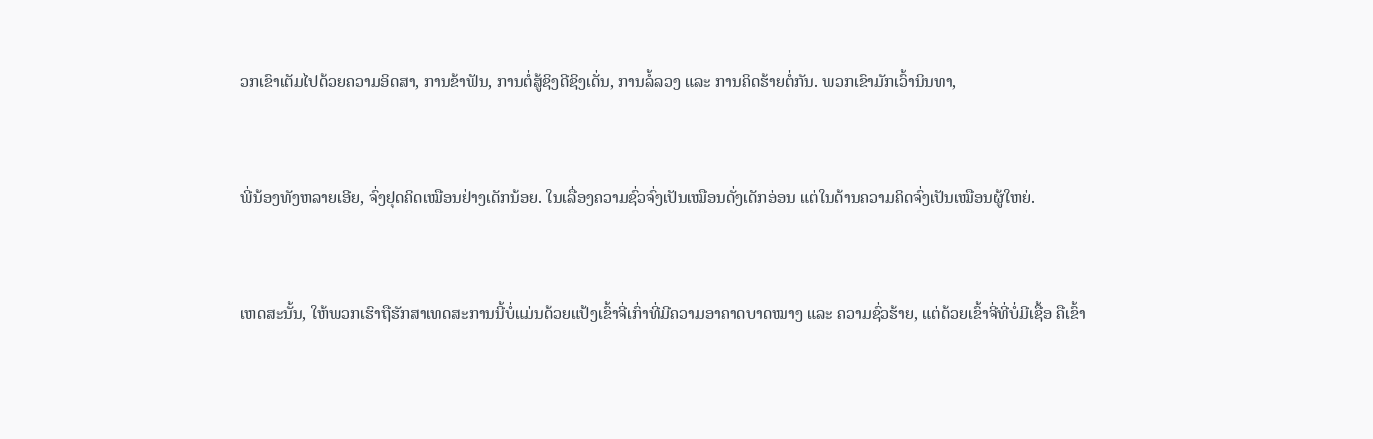ວກເຂົາເຕັມໄປດ້ວຍຄວາມອິດສາ, ການຂ້າຟັນ, ການຕໍ່ສູ້ຊິງດີຊິງເດັ່ນ, ການລໍ້ລວງ ແລະ ການຄິດຮ້າຍຕໍ່ກັນ. ພວກເຂົາມັກເວົ້ານິນທາ,


ພີ່ນ້ອງທັງຫລາຍເອີຍ, ຈົ່ງຢຸດຄິດເໝືອນຢ່າງເດັກນ້ອຍ. ໃນເລື່ອງຄວາມຊົ່ວຈົ່ງເປັນເໝືອນດັ່ງເດັກອ່ອນ ແຕ່ໃນດ້ານຄວາມຄິດຈົ່ງເປັນເໝືອນຜູ້ໃຫຍ່.


ເຫດສະນັ້ນ, ໃຫ້ພວກເຮົາຖືຮັກສາເທດສະການນີ້ບໍ່ແມ່ນດ້ວຍແປ້ງເຂົ້າຈີ່ເກົ່າທີ່ມີຄວາມອາຄາດບາດໝາງ ແລະ ຄວາມຊົ່ວຮ້າຍ, ແຕ່ດ້ວຍເຂົ້າຈີ່ທີ່ບໍ່ມີເຊື້ອ ຄືເຂົ້າ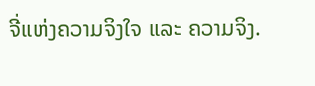ຈີ່ແຫ່ງຄວາມຈິງໃຈ ແລະ ຄວາມຈິງ.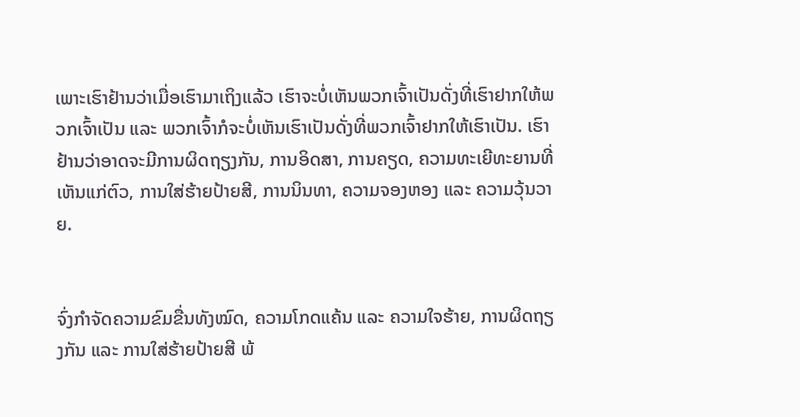ເພາະເຮົາຢ້ານວ່າເມື່ອເຮົາມາເຖິງແລ້ວ ເຮົາຈະບໍ່ເຫັນພວກເຈົ້າເປັນດັ່ງທີ່ເຮົາຢາກໃຫ້ພວກເຈົ້າເປັນ ແລະ ພວກເຈົ້າກໍຈະບໍ່ເຫັນເຮົາເປັນດັ່ງທີ່ພວກເຈົ້າຢາກໃຫ້ເຮົາເປັນ. ເຮົາຢ້ານວ່າອາດຈະມີການຜິດຖຽງກັນ, ການອິດສາ, ການຄຽດ, ຄວາມທະເຍີທະຍານທີ່ເຫັນແກ່ຕົວ, ການໃສ່ຮ້າຍປ້າຍສີ, ການນິນທາ, ຄວາມຈອງຫອງ ແລະ ຄວາມວຸ້ນວາຍ.


ຈົ່ງກຳຈັດຄວາມຂົມຂື່ນທັງໝົດ, ຄວາມໂກດແຄ້ນ ແລະ ຄວາມໃຈຮ້າຍ, ການຜິດຖຽງກັນ ແລະ ການໃສ່ຮ້າຍປ້າຍສີ ພ້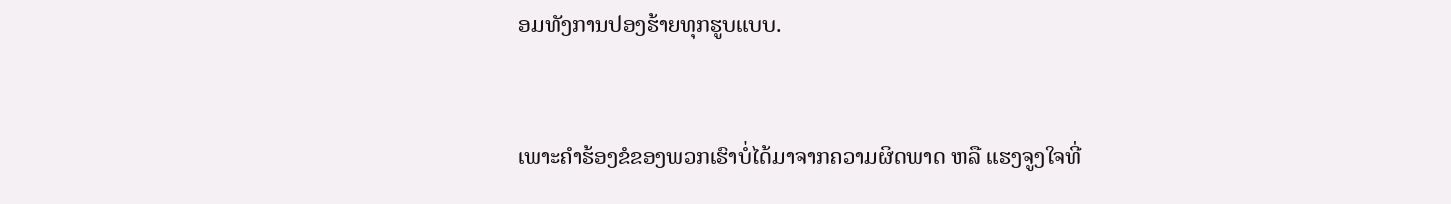ອມທັງການປອງຮ້າຍທຸກຮູບແບບ.


ເພາະຄຳຮ້ອງຂໍຂອງພວກເຮົາບໍ່ໄດ້ມາຈາກຄວາມຜິດພາດ ຫລື ແຮງຈູງໃຈທີ່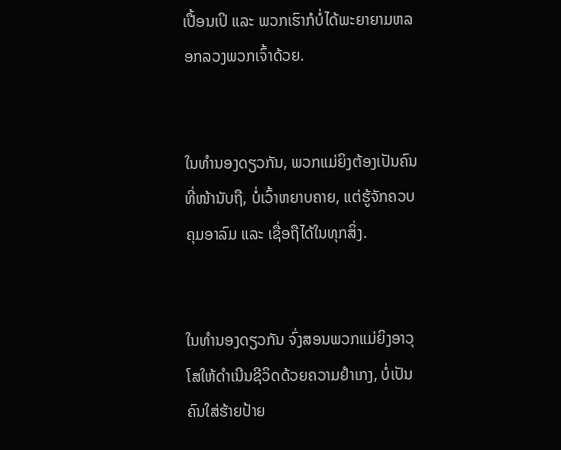ເປື້ອນເປິ ແລະ ພວກເຮົາກໍບໍ່ໄດ້ພະຍາຍາມຫລອກລວງພວກເຈົ້າດ້ວຍ.


ໃນທຳນອງດຽວກັນ, ພວກແມ່ຍິງຕ້ອງເປັນຄົນທີ່ໜ້ານັບຖື, ບໍ່ເວົ້າຫຍາບຄາຍ, ແຕ່ຮູ້ຈັກຄວບຄຸມອາລົມ ແລະ ເຊື່ອຖືໄດ້ໃນທຸກສິ່ງ.


ໃນທຳນອງດຽວກັນ ຈົ່ງສອນພວກແມ່ຍິງອາວຸໂສໃຫ້ດຳເນີນຊີວິດດ້ວຍຄວາມຢຳເກງ, ບໍ່ເປັນຄົນໃສ່ຮ້າຍປ້າຍ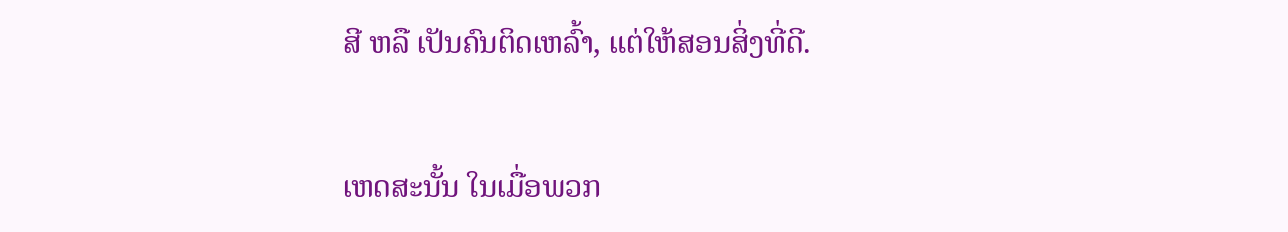ສີ ຫລື ເປັນຄົນຕິດເຫລົ້າ, ແຕ່ໃຫ້ສອນສິ່ງທີ່ດີ.


ເຫດສະນັ້ນ ໃນເມື່ອພວກ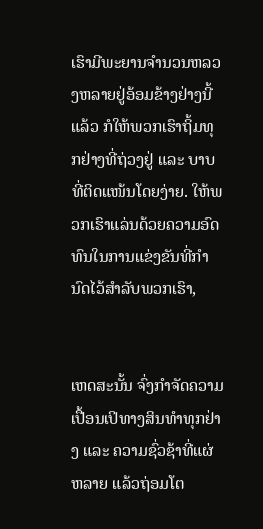ເຮົາມີພະຍານຈໍານວນຫລວງຫລາຍຢູ່ອ້ອມຂ້າງຢ່າງນີ້ແລ້ວ ກໍໃຫ້ພວກເຮົາຖິ້ມທຸກຢ່າງທີ່ຖ່ວງຢູ່ ແລະ ບາບທີ່ຕິດແໜ້ນໂດຍງ່າຍ. ໃຫ້ພວກເຮົາແລ່ນດ້ວຍຄວາມອົດທົນໃນການແຂ່ງຂັນທີ່ກຳນົດໄວ້ສຳລັບພວກເຮົາ,


ເຫດສະນັ້ນ ຈົ່ງກຳຈັດຄວາມເປື້ອນເປິທາງສິນທຳທຸກຢ່າງ ແລະ ຄວາມຊົ່ວຊ້າທີ່ແຜ່ຫລາຍ ແລ້ວຖ່ອມໂຕ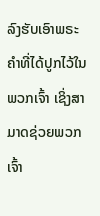ລົງຮັບເອົາພຣະຄຳທີ່ໄດ້ປູກໄວ້ໃນພວກເຈົ້າ ເຊິ່ງສາມາດຊ່ວຍພວກເຈົ້າ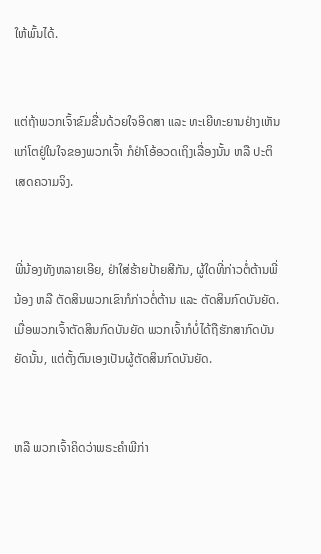ໃຫ້ພົ້ນໄດ້.


ແຕ່ຖ້າພວກເຈົ້າຂົມຂື່ນດ້ວຍໃຈອິດສາ ແລະ ທະເຍີທະຍານຢ່າງເຫັນແກ່ໂຕຢູ່ໃນໃຈຂອງພວກເຈົ້າ ກໍຢ່າໂອ້ອວດເຖິງເລື່ອງນັ້ນ ຫລື ປະຕິເສດຄວາມຈິງ.


ພີ່ນ້ອງທັງຫລາຍເອີຍ, ຢ່າໃສ່ຮ້າຍປ້າຍສີກັນ, ຜູ້ໃດທີ່ກ່າວຕໍ່ຕ້ານພີ່ນ້ອງ ຫລື ຕັດສິນພວກເຂົາກໍກ່າວຕໍ່ຕ້ານ ແລະ ຕັດສິນກົດບັນຍັດ. ເມື່ອພວກເຈົ້າຕັດສິນກົດບັນຍັດ ພວກເຈົ້າກໍບໍ່ໄດ້ຖືຮັກສາກົດບັນຍັດນັ້ນ, ແຕ່ຕັ້ງຕົນເອງເປັນຜູ້ຕັດສິນກົດບັນຍັດ.


ຫລື ພວກເຈົ້າຄິດວ່າພຣະຄຳພີກ່າ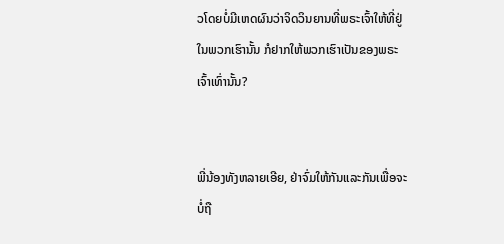ວໂດຍບໍ່ມີເຫດຜົນວ່າຈິດວິນຍານທີ່ພຣະເຈົ້າໃຫ້ທີ່ຢູ່ໃນພວກເຮົານັ້ນ ກໍຢາກໃຫ້ພວກເຮົາເປັນຂອງພຣະເຈົ້າເທົ່ານັ້ນ?


ພີ່ນ້ອງທັງຫລາຍເອີຍ, ຢ່າຈົ່ມໃຫ້ກັນແລະກັນເພື່ອຈະບໍ່ຖື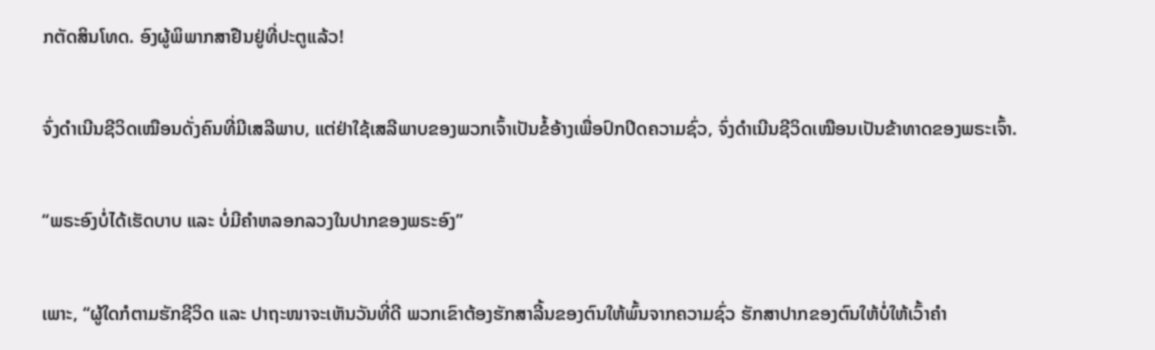ກຕັດສິນໂທດ. ອົງຜູ້ພິພາກສາຢືນຢູ່ທີ່ປະຕູແລ້ວ!


ຈົ່ງດຳເນີນຊີວິດເໝືອນດັ່ງຄົນທີ່ມີເສລີພາບ, ແຕ່ຢ່າໃຊ້ເສລີພາບຂອງພວກເຈົ້າເປັນຂໍ້ອ້າງເພື່ອປົກປິດຄວາມຊົ່ວ, ຈົ່ງດຳເນີນຊີວິດເໝືອນເປັນຂ້າທາດຂອງພຣະເຈົ້າ.


“ພຣະອົງບໍ່ໄດ້ເຮັດບາບ ແລະ ບໍ່ມີຄຳຫລອກລວງໃນປາກຂອງພຣະອົງ”


ເພາະ, “ຜູ້ໃດກໍຕາມຮັກຊີວິດ ແລະ ປາຖະໜາຈະເຫັນວັນທີ່ດີ ພວກເຂົາຕ້ອງຮັກສາລີ້ນຂອງຕົນໃຫ້ພົ້ນຈາກຄວາມຊົ່ວ ຮັກສາປາກຂອງຕົນໃຫ້ບໍ່ໃຫ້ເວົ້າຄຳ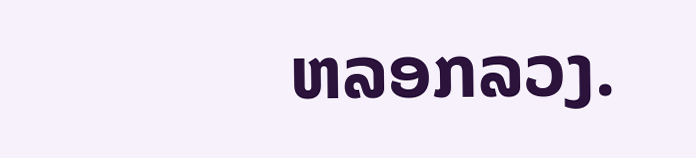ຫລອກລວງ.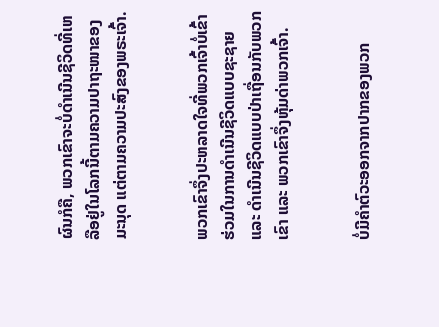ຜົນກໍຄື, ພວກເຂົາຈະບໍ່ດຳເນີນຊີວິດທີ່ເຫລືອຢູ່ໃນໂລກນີ້ຕາມຄວາມປາຖະໜາຂອງມະນຸດ ແຕ່ຕາມຄວາມປະສົງຂອງພຣະເຈົ້າ.


ພວກເຂົາຈຶ່ງປະຫລາດໃຈທີ່ພວກເຈົ້າບໍ່ເຂົ້າຮ່ວມໃນການດຳເນີນຊີວິດແບບຊະຊາຍ ແລະ ດຳເນີນຊີວິດແບບປ່າເຖື່ອນກັບພວກເຂົາ ແລະ ພວກເຂົາຈຶ່ງຫຸ້ມດ່າພວກເຈົ້າ.


ບໍ່ມີຄຳຕົວະອອກຈາກປາກຂອງພວກ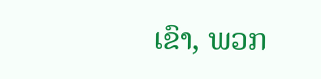ເຂົາ, ພວກ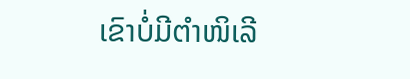ເຂົາບໍ່ມີຕຳໜິເລີ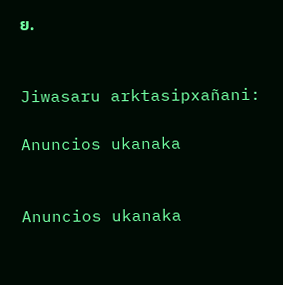ຍ.


Jiwasaru arktasipxañani:

Anuncios ukanaka


Anuncios ukanaka